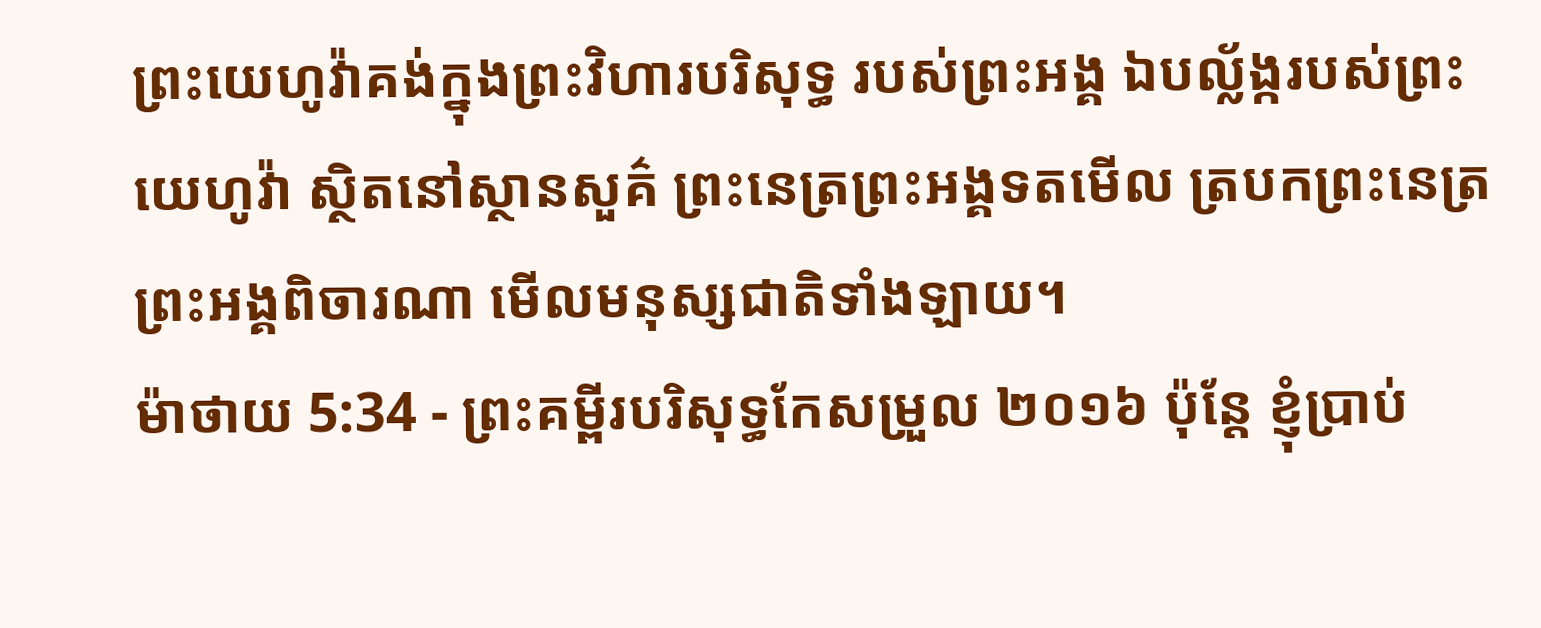ព្រះយេហូវ៉ាគង់ក្នុងព្រះវិហារបរិសុទ្ធ របស់ព្រះអង្គ ឯបល្ល័ង្ករបស់ព្រះយេហូវ៉ា ស្ថិតនៅស្ថានសួគ៌ ព្រះនេត្រព្រះអង្គទតមើល ត្របកព្រះនេត្រព្រះអង្គពិចារណា មើលមនុស្សជាតិទាំងឡាយ។
ម៉ាថាយ 5:34 - ព្រះគម្ពីរបរិសុទ្ធកែសម្រួល ២០១៦ ប៉ុន្តែ ខ្ញុំប្រាប់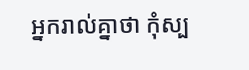អ្នករាល់គ្នាថា កុំស្ប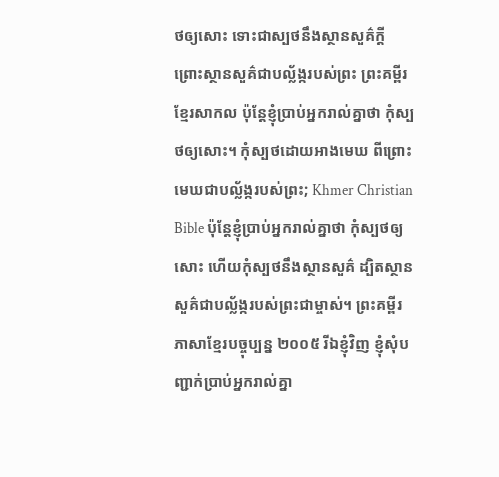ថឲ្យសោះ ទោះជាស្បថនឹងស្ថានសួគ៌ក្តី ព្រោះស្ថានសួគ៌ជាបល្ល័ង្ករបស់ព្រះ ព្រះគម្ពីរខ្មែរសាកល ប៉ុន្តែខ្ញុំប្រាប់អ្នករាល់គ្នាថា កុំស្បថឲ្យសោះ។ កុំស្បថដោយអាងមេឃ ពីព្រោះមេឃជាបល្ល័ង្ករបស់ព្រះ; Khmer Christian Bible ប៉ុន្ដែខ្ញុំប្រាប់អ្នករាល់គ្នាថា កុំស្បថឲ្យសោះ ហើយកុំស្បថនឹងស្ថានសួគ៌ ដ្បិតស្ថានសួគ៌ជាបល្ល័ង្ករបស់ព្រះជាម្ចាស់។ ព្រះគម្ពីរភាសាខ្មែរបច្ចុប្បន្ន ២០០៥ រីឯខ្ញុំវិញ ខ្ញុំសុំបញ្ជាក់ប្រាប់អ្នករាល់គ្នា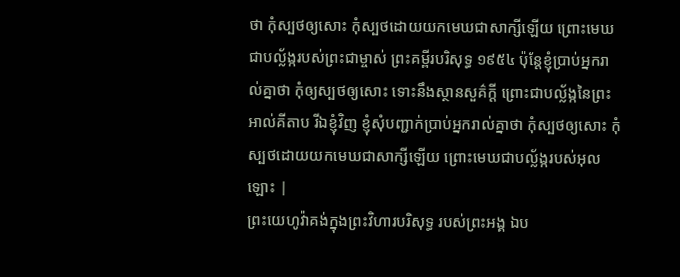ថា កុំស្បថឲ្យសោះ កុំស្បថដោយយកមេឃជាសាក្សីឡើយ ព្រោះមេឃជាបល្ល័ង្ករបស់ព្រះជាម្ចាស់ ព្រះគម្ពីរបរិសុទ្ធ ១៩៥៤ ប៉ុន្តែខ្ញុំប្រាប់អ្នករាល់គ្នាថា កុំឲ្យស្បថឲ្យសោះ ទោះនឹងស្ថានសួគ៌ក្តី ព្រោះជាបល្ល័ង្កនៃព្រះ អាល់គីតាប រីឯខ្ញុំវិញ ខ្ញុំសុំបញ្ជាក់ប្រាប់អ្នករាល់គ្នាថា កុំស្បថឲ្យសោះ កុំស្បថដោយយកមេឃជាសាក្សីឡើយ ព្រោះមេឃជាបល្ល័ង្ករបស់អុលឡោះ |
ព្រះយេហូវ៉ាគង់ក្នុងព្រះវិហារបរិសុទ្ធ របស់ព្រះអង្គ ឯប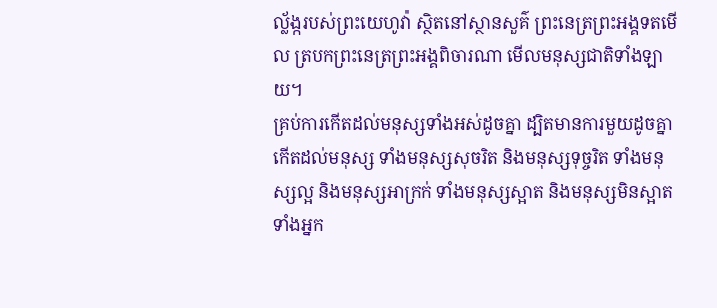ល្ល័ង្ករបស់ព្រះយេហូវ៉ា ស្ថិតនៅស្ថានសួគ៌ ព្រះនេត្រព្រះអង្គទតមើល ត្របកព្រះនេត្រព្រះអង្គពិចារណា មើលមនុស្សជាតិទាំងឡាយ។
គ្រប់ការកើតដល់មនុស្សទាំងអស់ដូចគ្នា ដ្បិតមានការមួយដូចគ្នាកើតដល់មនុស្ស ទាំងមនុស្សសុចរិត និងមនុស្សទុច្ចរិត ទាំងមនុស្សល្អ និងមនុស្សអាក្រក់ ទាំងមនុស្សស្អាត និងមនុស្សមិនស្អាត ទាំងអ្នក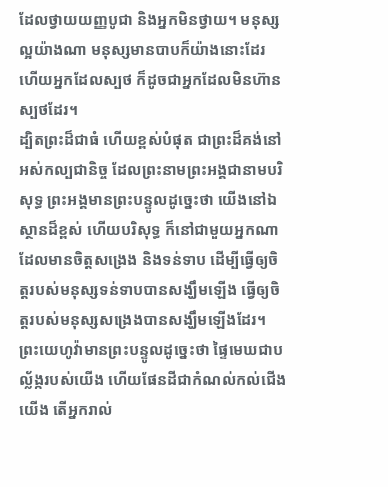ដែលថ្វាយយញ្ញបូជា និងអ្នកមិនថ្វាយ។ មនុស្សល្អយ៉ាងណា មនុស្សមានបាបក៏យ៉ាងនោះដែរ ហើយអ្នកដែលស្បថ ក៏ដូចជាអ្នកដែលមិនហ៊ានស្បថដែរ។
ដ្បិតព្រះដ៏ជាធំ ហើយខ្ពស់បំផុត ជាព្រះដ៏គង់នៅអស់កល្បជានិច្ច ដែលព្រះនាមព្រះអង្គជានាមបរិសុទ្ធ ព្រះអង្គមានព្រះបន្ទូលដូច្នេះថា យើងនៅឯស្ថានដ៏ខ្ពស់ ហើយបរិសុទ្ធ ក៏នៅជាមួយអ្នកណាដែលមានចិត្តសង្រេង និងទន់ទាប ដើម្បីធ្វើឲ្យចិត្តរបស់មនុស្សទន់ទាបបានសង្ឃឹមឡើង ធ្វើឲ្យចិត្តរបស់មនុស្សសង្រេងបានសង្ឃឹមឡើងដែរ។
ព្រះយេហូវ៉ាមានព្រះបន្ទូលដូច្នេះថា ផ្ទៃមេឃជាបល្ល័ង្ករបស់យើង ហើយផែនដីជាកំណល់កល់ជើងយើង តើអ្នករាល់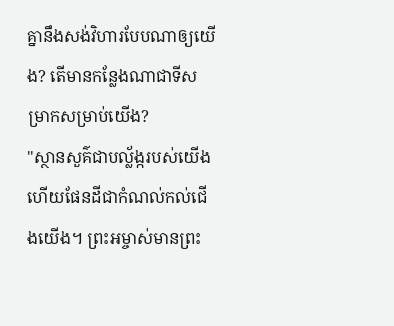គ្នានឹងសង់វិហារបែបណាឲ្យយើង? តើមានកន្លែងណាជាទីសម្រាកសម្រាប់យើង?
"ស្ថានសួគ៌ជាបល្ល័ង្ករបស់យើង ហើយផែនដីជាកំណល់កល់ជើងយើង។ ព្រះអម្ចាស់មានព្រះ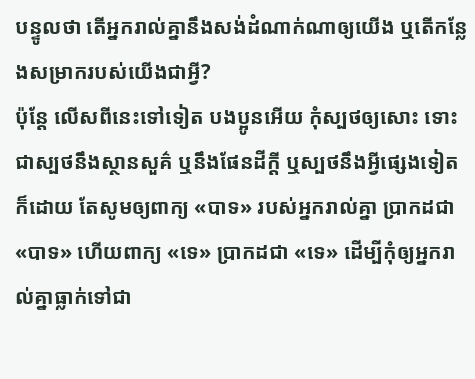បន្ទូលថា តើអ្នករាល់គ្នានឹងសង់ដំណាក់ណាឲ្យយើង ឬតើកន្លែងសម្រាករបស់យើងជាអ្វី?
ប៉ុន្ដែ លើសពីនេះទៅទៀត បងប្អូនអើយ កុំស្បថឲ្យសោះ ទោះជាស្បថនឹងស្ថានសួគ៌ ឬនឹងផែនដីក្តី ឬស្បថនឹងអ្វីផ្សេងទៀតក៏ដោយ តែសូមឲ្យពាក្យ «បាទ» របស់អ្នករាល់គ្នា ប្រាកដជា «បាទ» ហើយពាក្យ «ទេ» ប្រាកដជា «ទេ» ដើម្បីកុំឲ្យអ្នករាល់គ្នាធ្លាក់ទៅជា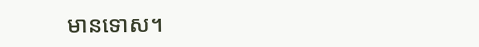មានទោស។